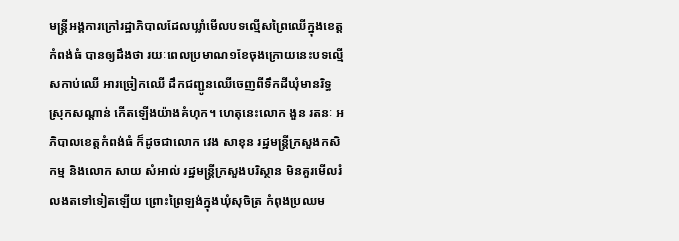មន្រ្តីអង្គការក្រៅរដ្ឋាភិបាលដែលឃ្លាំមើលបទល្មើសព្រៃឈើក្នុងខេត្តកំពង់ធំ បានឲ្យដឹងថា រយៈពេលប្រមាណ១ខែចុងក្រោយនេះបទល្មើសកាប់ឈើ អារច្រៀកឈើ ដឹកជញ្ជូនឈើចេញពីទឹកដីឃុំមានរិទ្ធ ស្រុកសណ្ដាន់ កើតឡើងយ៉ាងគំហុក។ ហេតុនេះលោក ងួន រតនៈ អភិបាលខេត្តកំពង់ធំ ក៏ដូចជាលោក វេង សាខុន រដ្ឋមន្រ្តីក្រសួងកសិកម្ម និងលោក សាយ សំអាល់ រដ្ឋមន្រ្តីក្រសួងបរិស្ថាន មិនគួរមើលរំលងតទៅទៀតឡើយ ព្រោះព្រៃឡង់ក្នុងឃុំសុចិត្រ កំពុងប្រឈម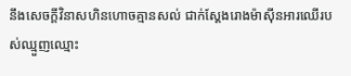នឹងសេចក្ដីវិនាសហិនហោចគ្មានសល់ ជាក់ស្ដែងរោងម៉ាស៊ីនអារឈើរបស់ឈ្មួញឈ្មោះ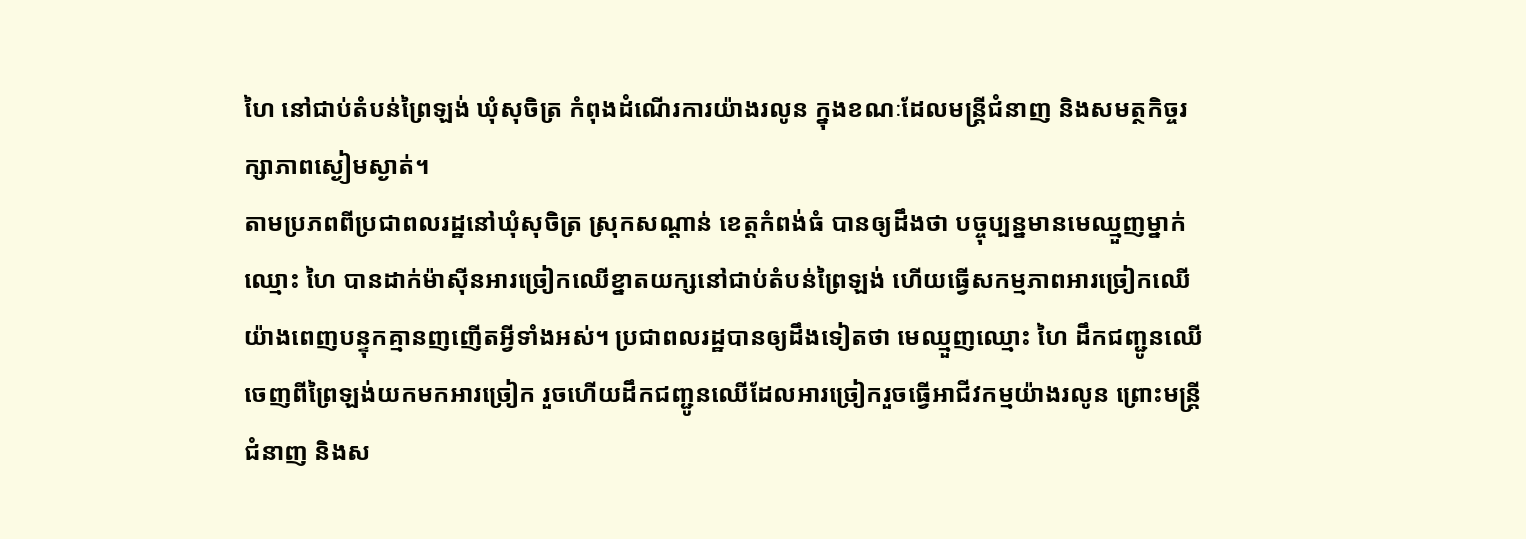ហៃ នៅជាប់តំបន់ព្រៃឡង់ ឃុំសុចិត្រ កំពុងដំណើរការយ៉ាងរលូន ក្នុងខណៈដែលមន្រ្តីជំនាញ និងសមត្ថកិច្ចរក្សាភាពស្ងៀមស្ងាត់។
តាមប្រភពពីប្រជាពលរដ្ឋនៅឃុំសុចិត្រ ស្រុកសណ្ដាន់ ខេត្តកំពង់ធំ បានឲ្យដឹងថា បច្ចុប្បន្នមានមេឈ្មួញម្នាក់ឈ្មោះ ហៃ បានដាក់ម៉ាស៊ីនអារច្រៀកឈើខ្នាតយក្សនៅជាប់តំបន់ព្រៃឡង់ ហើយធ្វើសកម្មភាពអារច្រៀកឈើ យ៉ាងពេញបន្ទុកគ្មានញញើតអ្វីទាំងអស់។ ប្រជាពលរដ្ឋបានឲ្យដឹងទៀតថា មេឈ្មួញឈ្មោះ ហៃ ដឹកជញ្ជូនឈើចេញពីព្រៃឡង់យកមកអារច្រៀក រួចហើយដឹកជញ្ជូនឈើដែលអារច្រៀករួចធ្វើអាជីវកម្មយ៉ាងរលូន ព្រោះមន្រ្តីជំនាញ និងស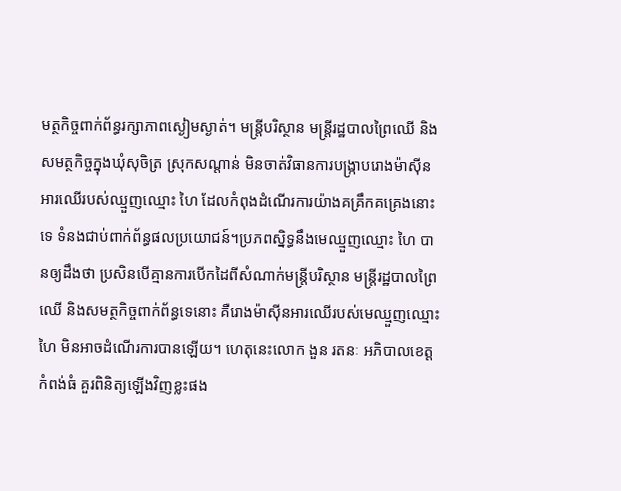មត្ថកិច្ចពាក់ព័ន្ធរក្សាភាពស្ងៀមស្ងាត់។ មន្រ្តីបរិស្ថាន មន្រ្តីរដ្ឋបាលព្រៃឈើ និងសមត្ថកិច្ចក្នុងឃុំសុចិត្រ ស្រុកសណ្ដាន់ មិនចាត់វិធានការបង្ក្រាបរោងម៉ាស៊ីនអារឈើរបស់ឈ្មួញឈ្មោះ ហៃ ដែលកំពុងដំណើរការយ៉ាងគគ្រឹកគគ្រេងនោះទេ ទំនងជាប់ពាក់ព័ន្ធផលប្រយោជន៍។ប្រភពស្និទ្ធនឹងមេឈ្មួញឈ្មោះ ហៃ បានឲ្យដឹងថា ប្រសិនបើគ្មានការបើកដៃពីសំណាក់មន្រ្តីបរិស្ថាន មន្រ្តីរដ្ឋបាលព្រៃឈើ និងសមត្ថកិច្ចពាក់ព័ន្ធទេនោះ គឺរោងម៉ាស៊ីនអារឈើរបស់មេឈ្មួញឈ្មោះ ហៃ មិនអាចដំណើរការបានឡើយ។ ហេតុនេះលោក ងួន រតនៈ អភិបាលខេត្តកំពង់ធំ គួរពិនិត្យឡើងវិញខ្លះផង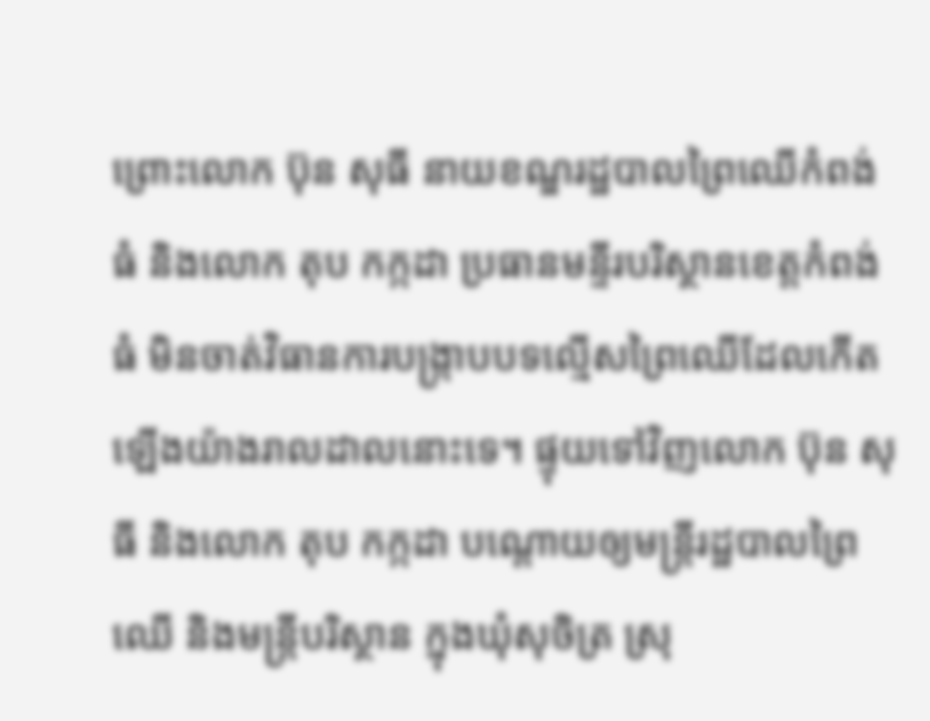ព្រោះលោក ប៊ុន សុធី នាយខណ្ឌរដ្ឋបាលព្រៃឈើកំពង់ធំ និងលោក តុប កក្កដា ប្រធានមន្ទីរបរិស្ថានខេត្តកំពង់ធំ មិនចាត់វិធានការបង្ក្រាបបទល្មើសព្រៃឈើដែលកើតឡើងយ៉ាងរាលដាលនោះទេ។ ផ្ទុយទៅវិញលោក ប៊ុន សុធី និងលោក តុប កក្កដា បណ្ដោយឲ្យមន្រ្តីរដ្ឋបាលព្រៃឈើ និងមន្រ្តីបរិស្ថាន ក្នុងឃុំសុចិត្រ ស្រុ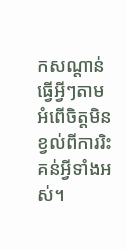កសណ្ដាន់ ធ្វើអ្វីៗតាមអំពើចិត្តមិនខ្វល់ពីការរិះគន់អ្វីទាំងអស់។